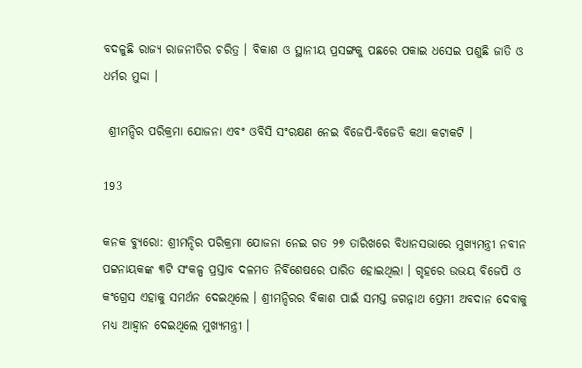ବଦଳୁଛି ରାଜ୍ୟ ରାଜନୀତିର ଚରିତ୍ର । ବିକାଶ ଓ ସ୍ଥାନୀୟ ପ୍ରସଙ୍ଗକୁ ପଛରେ ପକାଇ ଧସେଇ ପଶୁଛି ଜାତି ଓ ଧର୍ମର ମୁଦ୍ଦା ।

 ଶ୍ରୀମନ୍ଦିର ପରିକ୍ରମା ଯୋଜନା ଏବଂ ଓବିସି ସଂରକ୍ଷଣ ନେଇ ବିଜେପି-ବିଜେଡି କଥା କଟାକଟି ।

193

କନକ ବ୍ୟୁରୋ: ଶ୍ରୀମନ୍ଦିର ପରିକ୍ରମା ଯୋଜନା ନେଇ ଗତ ୨୭ ତାରିଖରେ ବିଧାନସଭାରେ ମୁଖ୍ୟମନ୍ତ୍ରୀ ନବୀନ ପଟ୍ଟନାୟକଙ୍କ ୩ଟି ସଂକଳ୍ପ ପ୍ରସ୍ତାବ ଦଳମତ ନିର୍ବିଶେଷରେ ପାରିତ ହୋଇଥିଲା । ଗୃହରେ ଉଭୟ ବିଜେପି ଓ କଂଗ୍ରେସ ଏହାକୁ ସମର୍ଥନ ଦେଇଥିଲେ । ଶ୍ରୀମନ୍ଦିରର ବିକାଶ ପାଇଁ ସମସ୍ତ ଜଗନ୍ନାଥ ପ୍ରେମୀ ଅବଦାନ ଦେବାକୁ ମଧ୍ୟ ଆହ୍ୱାନ ଦେଇଥିଲେ ମୁଖ୍ୟମନ୍ତ୍ରୀ ।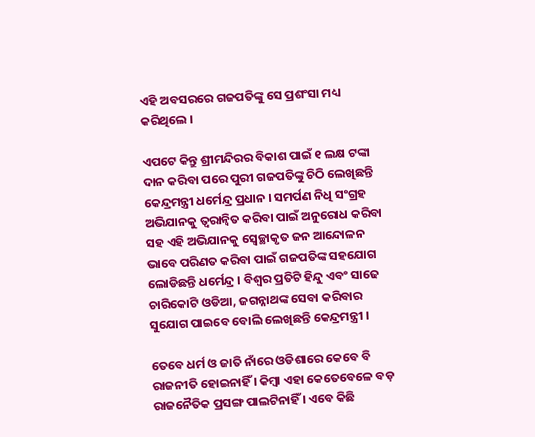ଏହି ଅବସରରେ ଗଜପତିଙ୍କୁ ସେ ପ୍ରଶଂସା ମଧ୍ୟ କରିଥିଲେ ।

ଏପଟେ କିନ୍ତୁ ଶ୍ରୀମନ୍ଦିରର ବିକାଶ ପାଇଁ ୧ ଲକ୍ଷ ଟଙ୍କା ଦାନ କରିବା ପରେ ପୁରୀ ଗଜପତିଙ୍କୁ ଚିଠି ଲେଖିଛନ୍ତି କେନ୍ଦ୍ରମନ୍ତ୍ରୀ ଧର୍ମେନ୍ଦ୍ର ପ୍ରଧାନ । ସମର୍ପଣ ନିଧି ସଂଗ୍ରହ ଅଭିଯାନକୁ ତ୍ୱରାନ୍ୱିତ କରିବା ପାଇଁ ଅନୁରୋଧ କରିବା ସହ ଏହି ଅଭିଯାନକୁ ସ୍ୱେଚ୍ଛାକୃତ ଜନ ଆନ୍ଦୋଳନ ଭାବେ ପରିଣତ କରିବା ପାଇଁ ଗଜପତିଙ୍କ ସହଯୋଗ ଲୋଡିଛନ୍ତି ଧର୍ମେନ୍ଦ୍ର । ବିଶ୍ୱର ପ୍ରତିଟି ହିନ୍ଦୁ ଏବଂ ସାଢେ ଚାରିକୋଟି ଓଡିଆ, ଜଗନ୍ନାଥଙ୍କ ସେବା କରିବାର ସୁଯୋଗ ପାଇବେ ବୋଲି ଲେଖିଛନ୍ତି କେନ୍ଦ୍ରମନ୍ତ୍ରୀ ।

ତେବେ ଧର୍ମ ଓ ଜାତି ନାଁରେ ଓଡିଶାରେ କେବେ ବି ରାଜନୀତି ହୋଇନାହିଁ । କିମ୍ବା ଏହା କେତେବେଳେ ବଡ଼ ରାଜନୈତିକ ପ୍ରସଙ୍ଗ ପାଲଟିନାହିଁ । ଏବେ କିଛି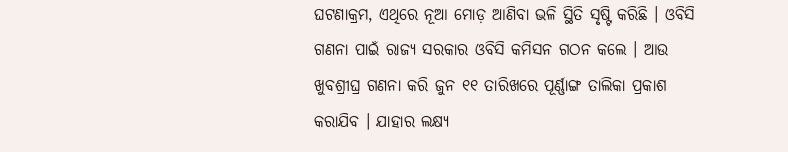ଘଟଣାକ୍ରମ, ଏଥିରେ ନୂଆ ମୋଡ଼ ଆଣିବା ଭଳି ସ୍ଥିତି ସୃଷ୍ଟି କରିଛି । ଓବିସି ଗଣନା ପାଇଁ ରାଜ୍ୟ ସରକାର ଓବିସି କମିସନ ଗଠନ କଲେ । ଆଉ ଖୁବଶ୍ରୀଘ୍ର ଗଣନା କରି ଜୁନ ୧୧ ତାରିଖରେ ପୂର୍ଣ୍ଣାଙ୍ଗ ତାଲିକା ପ୍ରକାଶ କରାଯିବ । ଯାହାର ଲକ୍ଷ୍ୟ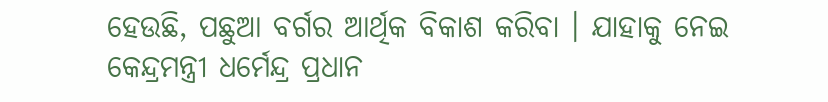ହେଉଛି, ପଛୁଆ ବର୍ଗର ଆର୍ଥିକ ବିକାଶ କରିବା । ଯାହାକୁ ନେଇ କେନ୍ଦ୍ରମନ୍ତ୍ରୀ ଧର୍ମେନ୍ଦ୍ର ପ୍ରଧାନ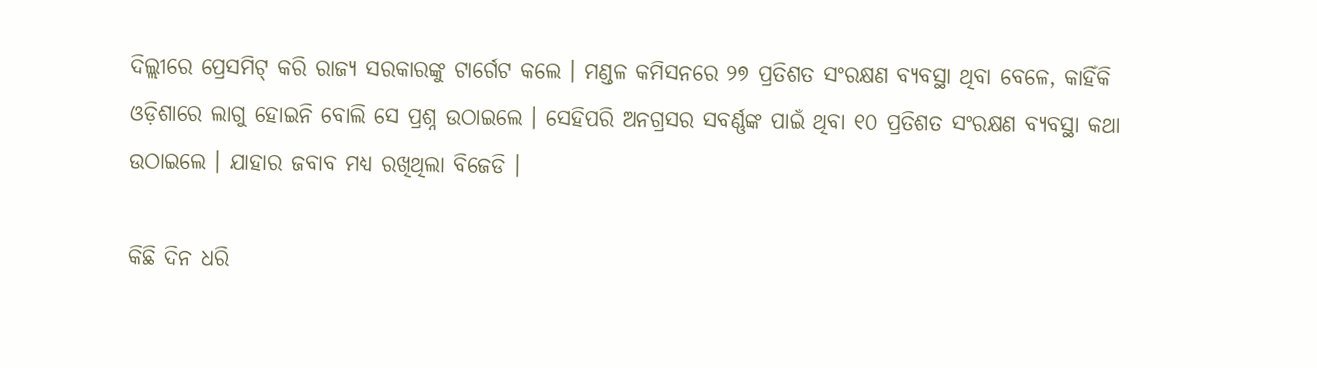ଦିଲ୍ଲୀରେ ପ୍ରେସମିଟ୍ କରି ରାଜ୍ୟ ସରକାରଙ୍କୁ ଟାର୍ଗେଟ କଲେ । ମଣ୍ଡଳ କମିସନରେ ୨୭ ପ୍ରତିଶତ ସଂରକ୍ଷଣ ବ୍ୟବସ୍ଥା ଥିବା ବେଳେ, କାହିଁକି ଓଡ଼ିଶାରେ ଲାଗୁ ହୋଇନି ବୋଲି ସେ ପ୍ରଶ୍ନ ଉଠାଇଲେ । ସେହିପରି ଅନଗ୍ରସର ସବର୍ଣ୍ଣଙ୍କ ପାଇଁ ଥିବା ୧୦ ପ୍ରତିଶତ ସଂରକ୍ଷଣ ବ୍ୟବସ୍ଥା କଥା ଉଠାଇଲେ । ଯାହାର ଜବାବ ମଧ୍ୟ ରଖିଥିଲା ବିଜେଡି ।

କିଛି ଦିନ ଧରି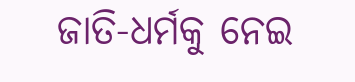ଜାତି-ଧର୍ମକୁ ନେଇ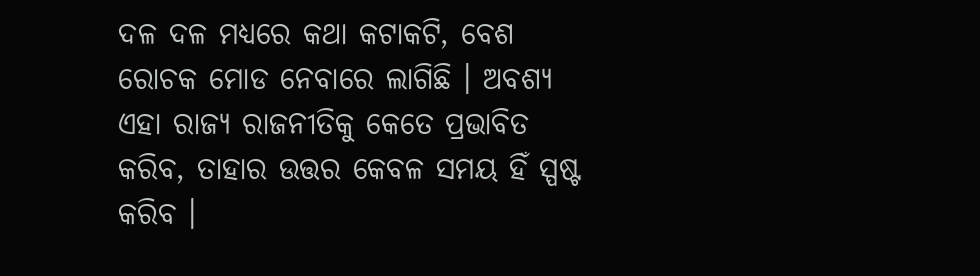ଦଳ ଦଳ ମଧ୍ୟରେ କଥା କଟାକଟି, ବେଶ ରୋଚକ ମୋଡ ନେବାରେ ଲାଗିଛି । ଅବଶ୍ୟ ଏହା ରାଜ୍ୟ ରାଜନୀତିକୁ କେତେ ପ୍ରଭାବିତ କରିବ, ତାହାର ଉତ୍ତର କେବଳ ସମୟ ହିଁ ସ୍ପଷ୍ଟ କରିବ ।